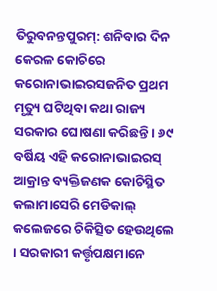ତିରୁବନନ୍ତପୁରମ୍: ଶନିବାର ଦିନ କେରଳ କୋଚିରେ କରୋନାଭାଇରସଜନିତ ପ୍ରଥମ ମୃତ୍ୟୁ ଘଟିଥିବା କଥା ରାଜ୍ୟ ସରକାର ଘୋଷଣା କରିଛନ୍ତି । ୬୯ ବର୍ଷିୟ ଏହି କରୋନାଭାଇରସ୍ ଆକ୍ରାନ୍ତ ବ୍ୟକ୍ତିଜଣକ କୋଚିସ୍ଥିତ କଲାମାସେରି ମେଡିକାଲ୍ କଲେଜରେ ଚିକିତ୍ସିତ ହେଉଥିଲେ । ସରକାରୀ କର୍ତ୍ତୃପକ୍ଷମାନେ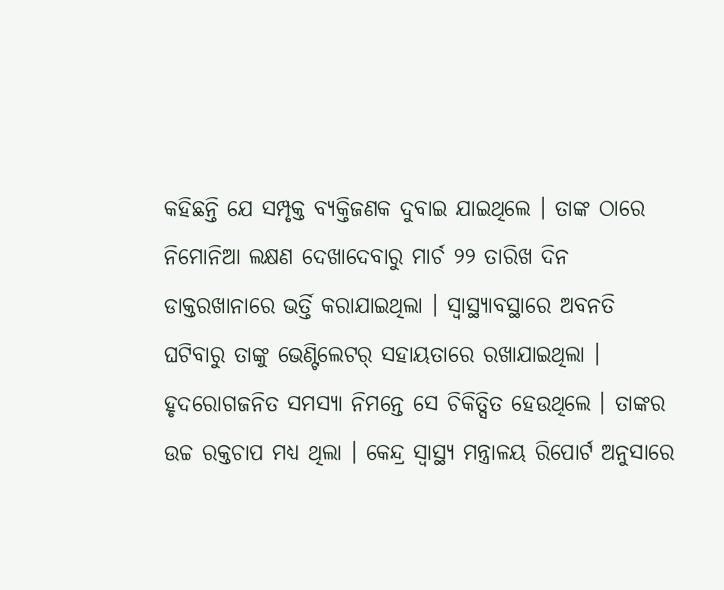କହିଛନ୍ତି ଯେ ସମ୍ପୃକ୍ତ ବ୍ୟକ୍ତିଜଣକ ଦୁବାଇ ଯାଇଥିଲେ । ତାଙ୍କ ଠାରେ ନିମୋନିଆ ଲକ୍ଷଣ ଦେଖାଦେବାରୁ ମାର୍ଚ ୨୨ ତାରିଖ ଦିନ ଡାକ୍ତରଖାନାରେ ଭର୍ତ୍ତି କରାଯାଇଥିଲା । ସ୍ୱାସ୍ଥ୍ୟାବସ୍ଥାରେ ଅବନତି ଘଟିବାରୁ ତାଙ୍କୁ ଭେଣ୍ଟିଲେଟର୍ ସହାୟତାରେ ରଖାଯାଇଥିଲା । ହୃଦରୋଗଜନିତ ସମସ୍ୟା ନିମନ୍ତେ ସେ ଚିକିତ୍ସିତ ହେଉଥିଲେ । ତାଙ୍କର ଉଚ୍ଚ ରକ୍ତଚାପ ମଧ୍ୟ ଥିଲା । କେନ୍ଦ୍ର ସ୍ୱାସ୍ଥ୍ୟ ମନ୍ତ୍ରାଳୟ ରିପୋର୍ଟ ଅନୁସାରେ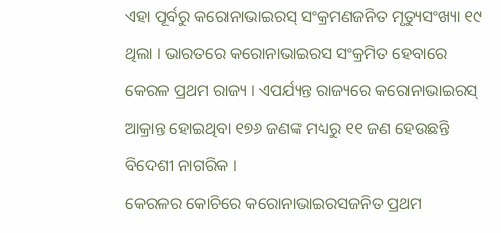ଏହା ପୂର୍ବରୁ କରୋନାଭାଇରସ୍ ସଂକ୍ରମଣଜନିତ ମୃତ୍ୟୁସଂଖ୍ୟା ୧୯ ଥିଲା । ଭାରତରେ କରୋନାଭାଇରସ ସଂକ୍ରମିତ ହେବାରେ କେରଳ ପ୍ରଥମ ରାଜ୍ୟ । ଏପର୍ଯ୍ୟନ୍ତ ରାଜ୍ୟରେ କରୋନାଭାଇରସ୍ ଆକ୍ରାନ୍ତ ହୋଇଥିବା ୧୭୬ ଜଣଙ୍କ ମଧ୍ୟରୁ ୧୧ ଜଣ ହେଉଛନ୍ତି ବିଦେଶୀ ନାଗରିକ ।
କେରଳର କୋଚିରେ କରୋନାଭାଇରସଜନିତ ପ୍ରଥମ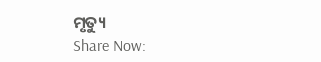ମୃତ୍ୟୁ
Share Now: